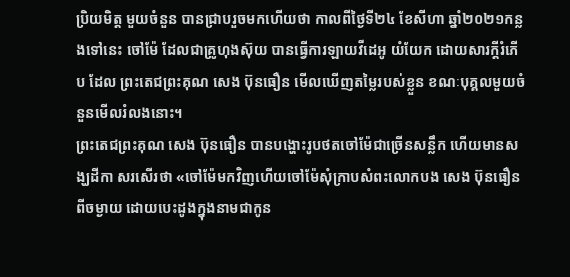ប្រិយមិត្ត មួយចំនួន បានជ្រាបរួចមកហើយថា កាលពីថ្ងៃទី២៤ ខែសីហា ឆ្នាំ២០២១កន្លងទៅនេះ ចៅម៉ែ ដែលជាគ្រូហុងស៊ុយ បានធ្វើការឡាយវីដេអូ យំយែក ដោយសារក្ដីរំភើប ដែល ព្រះតេជព្រះគុណ សេង ប៊ុនធឿន មើលឃើញតម្លៃរបស់ខ្លួន ខណៈបុគ្គលមួយចំនួនមើលរំលងនោះ។
ព្រះតេជព្រះគុណ សេង ប៊ុនធឿន បានបង្ហោះរូបថតចៅម៉ែជាច្រើនសន្លឹក ហើយមានសង្ឃដីកា សរសើរថា «ចៅម៉ែមកវិញហើយចៅម៉ែសុំក្រាបសំពះលោកបង សេង ប៊ុនធឿន ពីចម្ងាយ ដោយបេះដូងក្នុងនាមជាកូន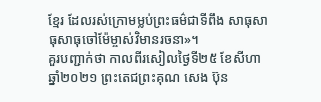ខ្មែរ ដែលរស់ក្រោមម្លប់ព្រះធម៌ជាទីពឹង សាធុសាធុសាធុចៅម៉ែម្ចាស់វិមានរចនា»។
គួរបញ្ជាក់ថា កាលពីរសៀលថ្ងៃទី២៥ ខែសីហា ឆ្នាំ២០២១ ព្រះតេជព្រះគុណ សេង ប៊ុន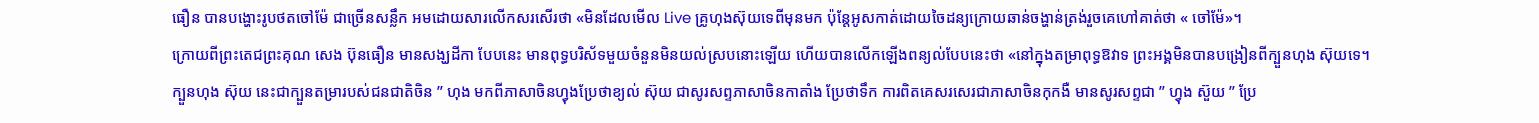ធឿន បានបង្ហោះរូបថតចៅម៉ែ ជាច្រើនសន្លឹក អមដោយសារលើកសរសើរថា «មិនដែលមើល Live គ្រូហុងស៊ុយទេពីមុនមក ប៉ុន្តែអូសកាត់ដោយចៃដន្យក្រោយឆាន់ចង្ហាន់ត្រង់រួចគេហៅគាត់ថា « ចៅម៉ែ»។
ក្រោយពីព្រះតេជព្រះគុណ សេង ប៊ុនធឿន មានសង្ឃដីកា បែបនេះ មានពុទ្ធបរិស័ទមួយចំនួនមិនយល់ស្របនោះឡើយ ហើយបានលើកឡើងពន្យល់បែបនេះថា «នៅក្នុងតម្រាពុទ្ធឱវាទ ព្រះអង្គមិនបានបង្រៀនពីក្បួនហុង ស៊ុយទេ។
ក្បួនហុង ស៊ុយ នេះជាក្បួនតម្រារបស់ជនជាតិចិន ” ហុង មកពីភាសាចិនហ្វុងប្រែថាខ្យល់ ស៊ុយ ជាសូរសព្ទភាសាចិនកាតាំង ប្រែថាទឹក ការពិតគេសរសេរជាភាសាចិនកុកងឺ មានសូរសព្ទជា ” ហ្វុង ស៊ួយ ” ប្រែ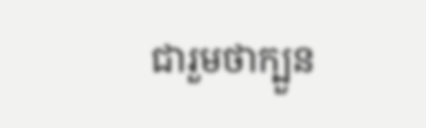ជារួមថាក្បួន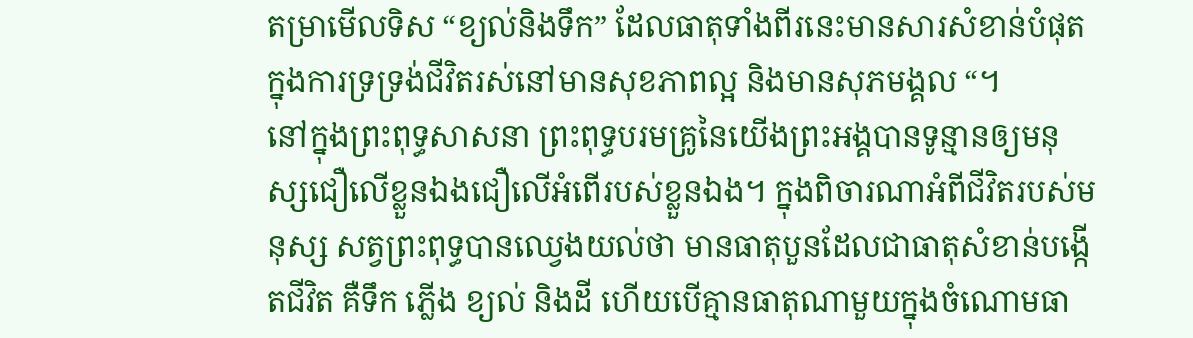តម្រាមើលទិស “ខ្យល់និងទឹក” ដែលធាតុទាំងពីរនេះមានសារសំខាន់បំផុតក្នុងការទ្រទ្រង់ជីវិតរស់នៅមានសុខភាពល្អ និងមានសុភមង្គល “។
នៅក្នុងព្រះពុទ្ធសាសនា ព្រះពុទ្ធបរមគ្រូនៃយើងព្រះអង្គបានទូន្មានឲ្យមនុស្សជឿលើខ្លួនឯងជឿលើអំពើរបស់ខ្លួនឯង។ ក្នុងពិចារណាអំពីជីវិតរបស់មនុស្ស សត្វព្រះពុទ្ធបានឈ្វេងយល់ថា មានធាតុបួនដែលជាធាតុសំខាន់បង្កើតជីវិត គឺទឹក ភ្លើង ខ្យល់ និងដី ហើយបើគ្មានធាតុណាមួយក្នុងចំណោមធា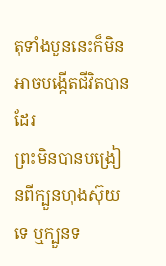តុទាំងបួននេះក៏មិនអាចបង្កើតជីវិតបានដែរ
ព្រះមិនបានបង្រៀនពីក្បួនហុងស៊ុយទេ ឬក្បួនទ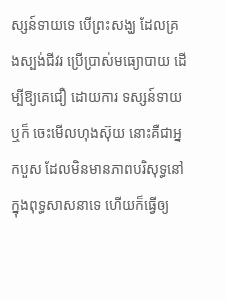ស្សន៍ទាយទេ បើព្រះសង្ឃ ដែលគ្រងស្បង់ជីវរ ប្រើប្រាស់មធ្យោបាយ ដើម្បីឱ្យគេជឿ ដោយការ ទស្សន៍ទាយ ឬក៏ ចេះមើលហុងស៊ុយ នោះគឺជាអ្នកបួស ដែលមិនមានភាពបរិសុទ្ធនៅក្នុងពុទ្ធសាសនាទេ ហើយក៏ធ្វើឲ្យ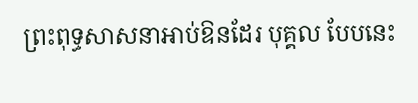ព្រះពុទ្ធសាសនាអាប់ឱនដែរ បុគ្គល បែបនេះ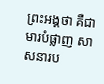ព្រះអង្គថា គឺជាមារបំផ្លាញ សាសនារប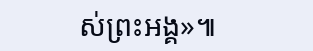ស់ព្រះអង្គ»៕